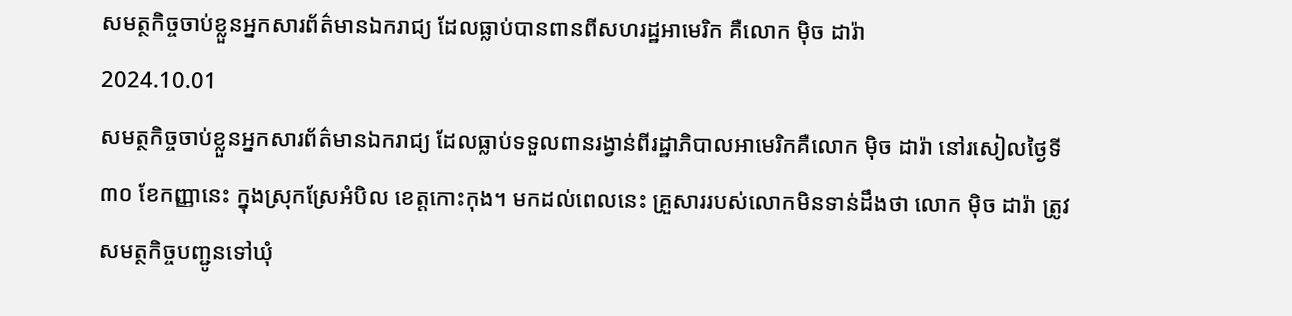សមត្ថកិច្ចចាប់ខ្លួនអ្នកសារព័ត៌មានឯករាជ្យ ដែលធ្លាប់បានពានពីសហរដ្ឋអាមេរិក គឺលោក ម៉ិច ដារ៉ា
2024.10.01
សមត្ថកិច្ចចាប់ខ្លួនអ្នកសារព័ត៌មានឯករាជ្យ ដែលធ្លាប់ទទួលពានរង្វាន់ពីរដ្ឋាភិបាលអាមេរិកគឺលោក ម៉ិច ដារ៉ា នៅរសៀលថ្ងៃទី៣០ ខែកញ្ញានេះ ក្នុងស្រុកស្រែអំបិល ខេត្តកោះកុង។ មកដល់ពេលនេះ គ្រួសាររបស់លោកមិនទាន់ដឹងថា លោក ម៉ិច ដារ៉ា ត្រូវសមត្ថកិច្ចបញ្ជូនទៅឃុំ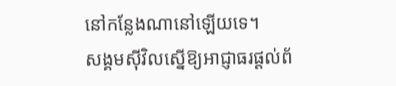នៅកន្លែងណានៅឡើយទេ។
សង្គមស៊ីវិលស្នើឱ្យអាជ្ញាធរផ្ដល់ព័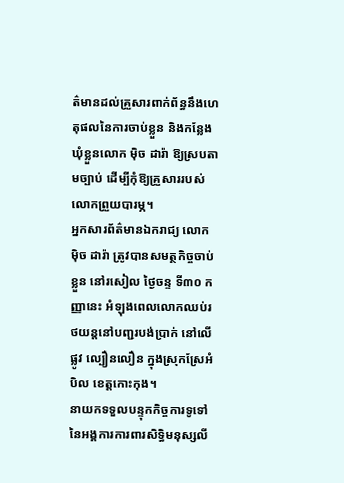ត៌មានដល់គ្រួសារពាក់ព័ន្ធនឹងហេតុផលនៃការចាប់ខ្លួន និងកន្លែងឃុំខ្លួនលោក ម៉ិច ដារ៉ា ឱ្យស្របតាមច្បាប់ ដើម្បីកុំឱ្យគ្រួសាររបស់លោកព្រួយបារម្ភ។
អ្នកសារព័ត៌មានឯករាជ្យ លោក ម៉ិច ដារ៉ា ត្រូវបានសមត្ថកិច្ចចាប់ខ្លួន នៅរសៀល ថ្ងៃចន្ទ ទី៣០ កញ្ញានេះ អំឡុងពេលលោកឈប់រថយន្តនៅបញ្ជរបង់ប្រាក់ នៅលើផ្លូវ ល្បឿនលឿន ក្នុងស្រុកស្រែអំបិល ខេត្តកោះកុង។
នាយកទទួលបន្ទុកកិច្ចការទូទៅ នៃអង្គការការពារសិទ្ធិមនុស្សលី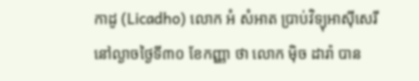កាដូ (Licadho) លោក អំ សំអាត ប្រាប់វិទ្យុអាស៊ីសេរីនៅល្ងាចថ្ងៃទី៣០ ខែកញ្ញា ថា លោក ម៉ិច ដារ៉ា បាន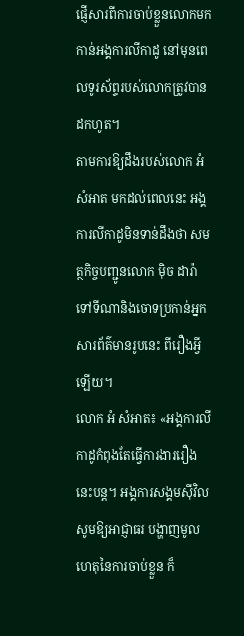ផ្ញើសារពីការចាប់ខ្លួនលោកមកកាន់អង្គការលីកាដូ នៅមុនពេលទូរស័ព្ទរបស់លោកត្រូវបានដកហូត។
តាមការឱ្យដឹងរបស់លោក អំ សំអាត មកដល់ពេលនេះ អង្គការលីកាដូមិនទាន់ដឹងថា សមត្ថកិច្ចបញ្ជូនលោក ម៉ិច ដារ៉ា ទៅទីណានិងចោទប្រកាន់អ្នកសារព័ត៌មានរូបនេះ ពីរឿងអ្វីឡើយ។
លោក អំ សំអាត៖ «អង្គការលីកាដូកំពុងតែធ្វើការងាររឿងនេះបន្ត។ អង្គការសង្គមស៊ីវិលសូមឱ្យអាជ្ញាធរ បង្ហាញមូលហេតុនៃការចាប់ខ្លួន ក៏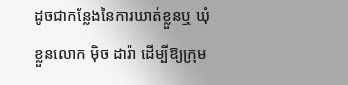ដូចជាកន្លែងនៃការឃាត់ខ្លួនឬ ឃុំខ្លួនលោក ម៉ិច ដារ៉ា ដើម្បីឱ្យក្រុម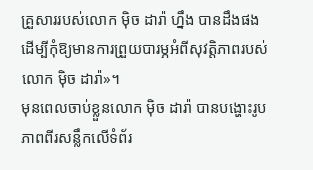គ្រួសាររបស់លោក ម៉ិច ដារ៉ា ហ្នឹង បានដឹងផង ដើម្បីកុំឱ្យមានការព្រួយបារម្ភអំពីសុវត្តិភាពរបស់លោក ម៉ិច ដារ៉ា»។
មុនពេលចាប់ខ្លួនលោក ម៉ិច ដារ៉ា បានបង្ហោះរូបភាពពីរសន្លឹកលើទំព័រ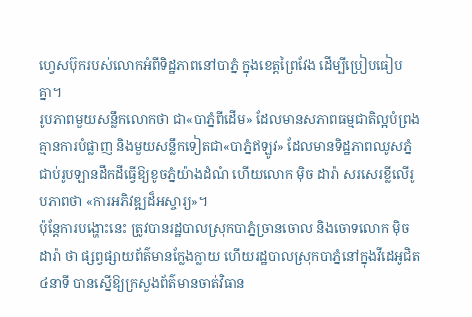ហ្វេសប៊ុករបស់លោកអំពីទិដ្ឋភាពនៅបាភ្នំ ក្នុងខេត្តព្រៃវែង ដើម្បីប្រៀបធៀបគ្នា។
រូបភាពមួយសន្លឹកលោកថា ជា«បាភ្នំពីដើម» ដែលមានសភាពធម្មជាតិល្អបំព្រង គ្មានការបំផ្លាញ និងមួយសន្លឹកទៀតជា«បាភ្នំឥឡូវ» ដែលមានទិដ្ឋភាពឈូសភ្នំ ជាប់រូបឡានដឹកដីធ្វើឱ្យខូចភ្នំយ៉ាងដំណំ ហើយលោក ម៉ិច ដារ៉ា សរសេរខ្លីលើរូបភាពថា «ការអភិវឌ្ឍដ៏អស្ចារ្យ»។
ប៉ុន្តែការបង្ហោះនេះ ត្រូវបានរដ្ឋបាលស្រុកបាភ្នំច្រានចោល និងចោទលោក ម៉ិច ដារ៉ា ថា ផ្សព្វផ្សាយព័ត៌មានក្លែងក្លាយ ហើយរដ្ឋបាលស្រុកបាភ្នំនៅក្នុងវីដេអូជិត ៤នាទី បានស្នើឱ្យក្រសួងព័ត៌មានចាត់វិធាន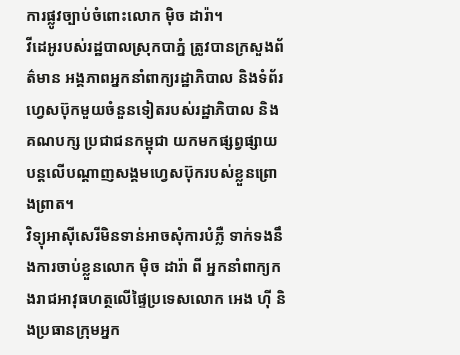ការផ្លូវច្បាប់ចំពោះលោក ម៉ិច ដារ៉ា។
វីដេអូរបស់រដ្ឋបាលស្រុកបាភ្នំ ត្រូវបានក្រសួងព័ត៌មាន អង្គភាពអ្នកនាំពាក្យរដ្ឋាភិបាល និងទំព័រហេ្វសប៊ុកមួយចំនួនទៀតរបស់រដ្ឋាភិបាល និងគណបក្ស ប្រជាជនកម្ពុជា យកមកផ្សព្វផ្សាយបន្តលើបណ្ដាញសង្គមហ្វេសប៊ុករបស់ខ្លួនព្រោងព្រាត។
វិទ្យុអាស៊ីសេរីមិនទាន់អាចសុំការបំភ្លឺ ទាក់ទងនឹងការចាប់ខ្លួនលោក ម៉ិច ដារ៉ា ពី អ្នកនាំពាក្យកងរាជអាវុធហត្ថលើផ្ទៃប្រទេសលោក អេង ហ៊ី និងប្រធានក្រុមអ្នក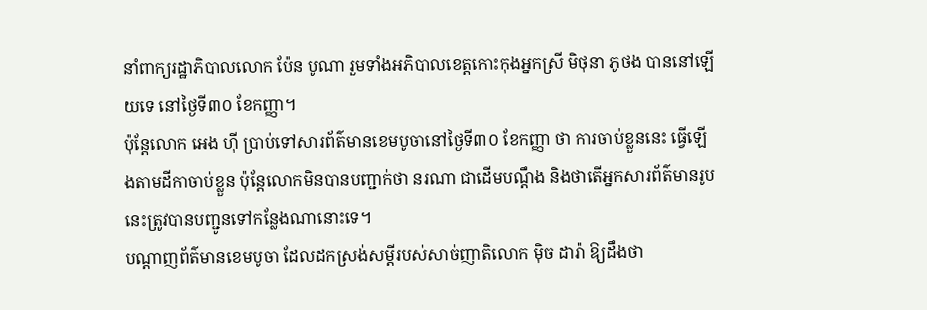នាំពាក្យរដ្ឋាភិបាលលោក ប៉ែន បូណា រួមទាំងអភិបាលខេត្តកោះកុងអ្នកស្រី មិថុនា ភូថង បាននៅឡើយទេ នៅថ្ងៃទី៣០ ខែកញ្ញា។
ប៉ុន្តែលោក អេង ហ៊ី ប្រាប់ទៅសារព័ត៌មានខេមបូចានៅថ្ងៃទី៣០ ខែកញ្ញា ថា ការចាប់ខ្លួននេះ ធ្វើឡើងតាមដីកាចាប់ខ្លួន ប៉ុន្តែលោកមិនបានបញ្ជាក់ថា នរណា ជាដើមបណ្តឹង និងថាតើអ្នកសារព័ត៌មានរូបនេះត្រូវបានបញ្ជូនទៅកន្លែងណានោះទេ។
បណ្ដាញព័ត៌មានខេមបូចា ដែលដកស្រង់សម្ដីរបស់សាច់ញាតិលោក ម៉ិច ដារ៉ា ឱ្យដឹងថា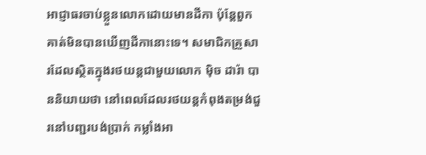អាជ្ញាធរចាប់ខ្លួនលោកដោយមានដីកា ប៉ុន្តែពួកគាត់មិនបានឃើញដីកានោះទេ។ សមាជិកគ្រួសារដែលស្ថិតក្នុងរថយន្តជាមួយលោក ម៉ិច ដារ៉ា បាននិយាយថា នៅពេលដែលរថយន្តកំពុងតម្រង់ជួរនៅបញ្ជរបង់ប្រាក់ កម្លាំងអា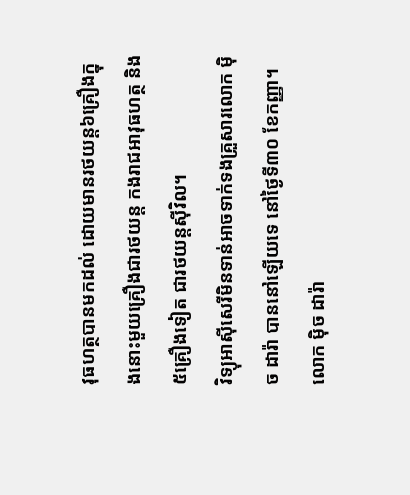វុធហត្ថបានមកដល់ ដោយមានរថយន្ត៦គ្រឿងក្នុងនោះមួយគ្រឿងជារថយន្ត កងរាជអាវុធហត្ថ និង៥គ្រឿងទៀត ជារថយន្តស៊ីវិល។
វិទ្យុអាស៊ីសេរីមិនទាន់អាចទាក់ទងគ្រួសារលោក ម៉ិច ដារ៉ា បាននៅឡើយទេ នៅថ្ងៃទី៣០ ខែកញ្ញា។ លោក ម៉ិច ដារ៉ា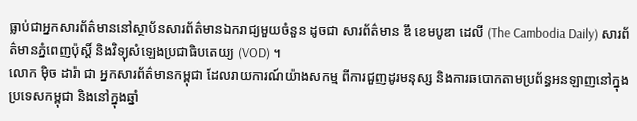ធ្លាប់ជាអ្នកសារព័ត៌មាននៅស្ថាប័នសារព័ត៌មានឯករាជ្យមួយចំនួន ដូចជា សារព័ត៌មាន ឌឹ ខេមបូឌា ដេលី (The Cambodia Daily) សារព័ត៌មានភ្នំពេញប៉ុស្តិ៍ និងវិទ្យុសំឡេងប្រជាធិបតេយ្យ (VOD) ។
លោក ម៉ិច ដារ៉ា ជា អ្នកសារព័ត៌មានកម្ពុជា ដែលរាយការណ៍យ៉ាងសកម្ម ពីការជួញដូរមនុស្ស និងការឆបោកតាមប្រព័ន្ធអនឡាញនៅក្នុងប្រទេសកម្ពុជា និងនៅក្នុងឆ្នាំ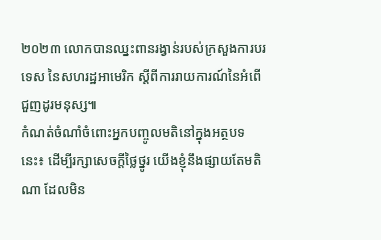២០២៣ លោកបានឈ្នះពានរង្វាន់របស់ក្រសួងការបរទេស នៃសហរដ្ឋអាមេរិក ស្ដីពីការរាយការណ៍នៃអំពើជួញដូរមនុស្ស៕
កំណត់ចំណាំចំពោះអ្នកបញ្ចូលមតិនៅក្នុងអត្ថបទនេះ៖ ដើម្បីរក្សាសេចក្ដីថ្លៃថ្នូរ យើងខ្ញុំនឹងផ្សាយតែមតិណា ដែលមិន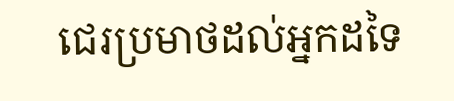ជេរប្រមាថដល់អ្នកដទៃ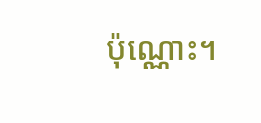ប៉ុណ្ណោះ។